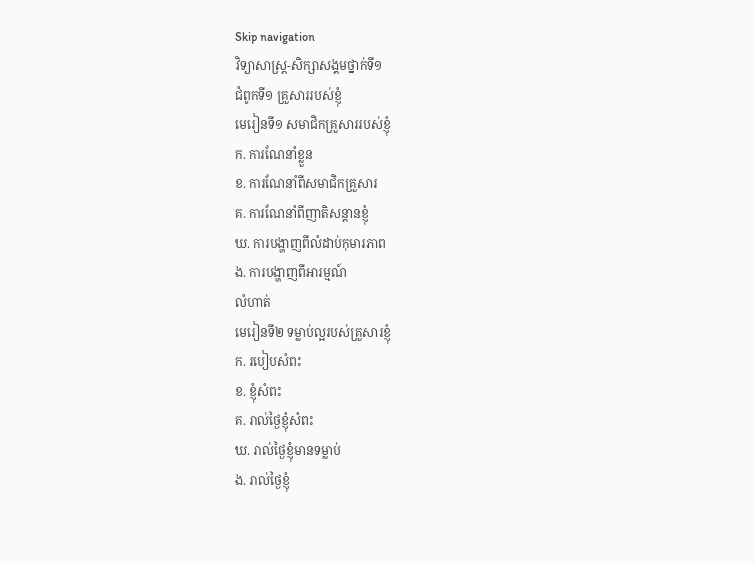Skip navigation
វិទ្យាសាស្ត្រ-សិក្សាសង្គមថ្នាក់ទី១
ជំពូកទី១ គ្រួសាររបស់ខ្ញុំ
មេរៀនទី១ សមាជិកគ្រួសាររបស់ខ្ញុំ
ក. ការណែនាំខ្លួន
ខ. ការណែនាំពីសមាជិកគ្រួសារ
គ. ការណែនាំពីញាតិសន្ដានខ្ញុំ
ឃ. ការបង្ហាញពីលំដាប់កុមារភាព
ង. ការបង្ហាញពីអារម្មណ៍
លំហាត់
មេរៀនទី២ ទម្លាប់ល្អរបស់គ្រួសារខ្ញុំ
ក. របៀបសំពះ
ខ. ខ្ញុំសំពះ
គ. រាល់ថ្ងៃខ្ញុំសំពះ
ឃ. រាល់ថ្ងៃខ្ញុំមានទម្លាប់
ង. រាល់ថ្ងៃខ្ញុំ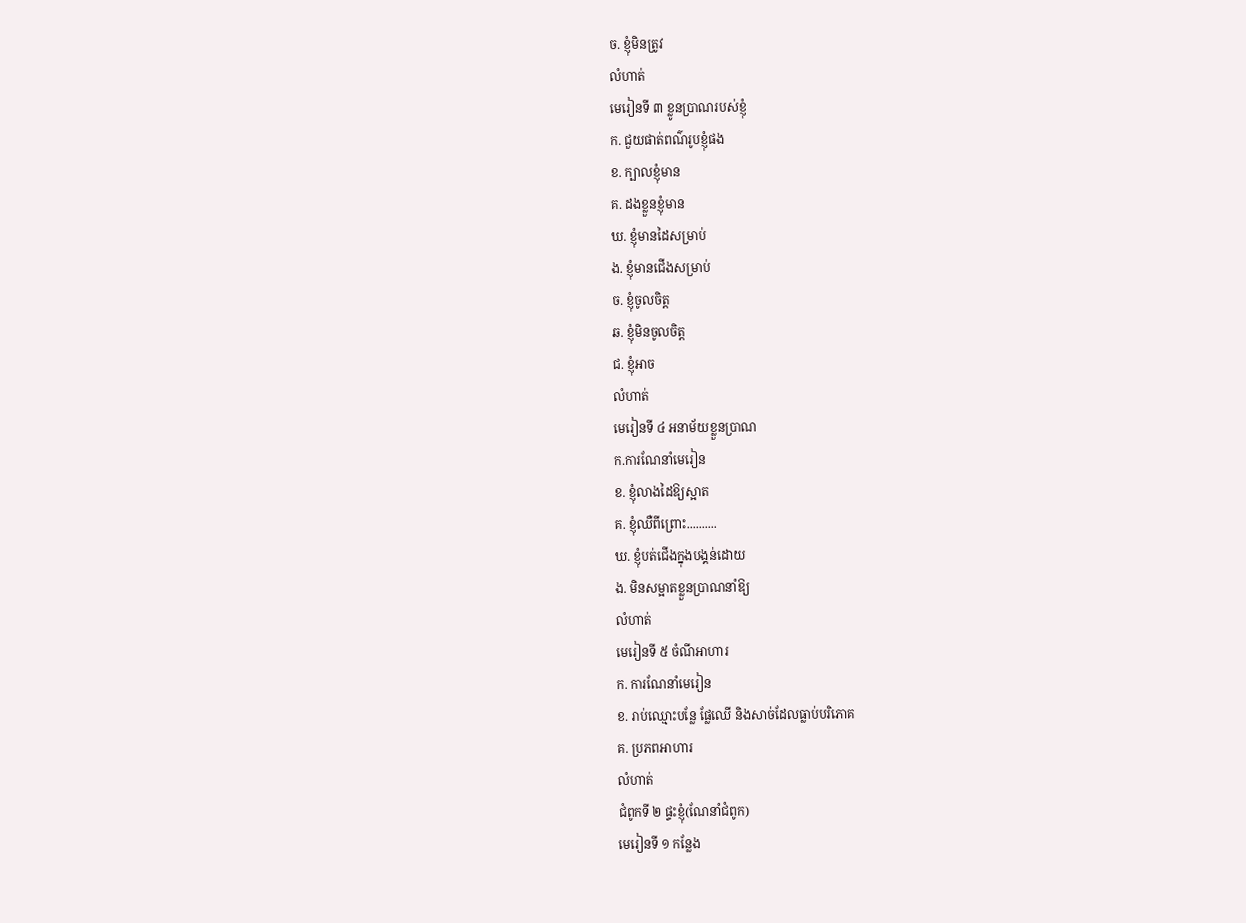ច. ខ្ញុំមិនត្រូវ
លំហាត់
មេរៀនទី ៣ ខ្លូនប្រាណរបស់ខ្ញុំ
ក. ជួយផាត់ពណ៌រូបខ្ញុំផង
ខ. ក្បាលខ្ញុំមាន
គ. ដងខ្លួនខ្ញុំមាន
ឃ. ខ្ញុំមានដៃសម្រាប់
ង. ខ្ញុំមានជើងសម្រាប់
ច. ខ្ញុំចូលចិត្ត
ឆ. ខ្ញុំមិនចូលចិត្ត
ជ. ខ្ញុំអាច
លំហាត់
មេរៀនទី ៤ អនាម័យខ្លួនប្រាណ
ក.ការណែនាំមេរៀន
ខ. ខ្ញុំលាងដៃឱ្យស្អាត
គ. ខ្ញុំឈឺពីព្រោះ..........
ឃ. ខ្ញុំបត់ជើងក្នុងបង្គន់ដោយ
ង. មិនសម្អាតខ្លួនប្រាណនាំឱ្យ
លំហាត់
មេរៀនទី ៥ ចំណីអាហារ
ក. ការណែនាំមេរៀន
ខ. រាប់ឈ្មោះបន្លែ ផ្លែឈើ និងសាច់ដែលធ្លាប់បរិភោគ
គ. ប្រភពអាហារ
លំហាត់
ជំពូកទី ២ ផ្ទះខ្ញុំ(ណែនាំជំពូក)
មេរៀនទី ១ កន្លែង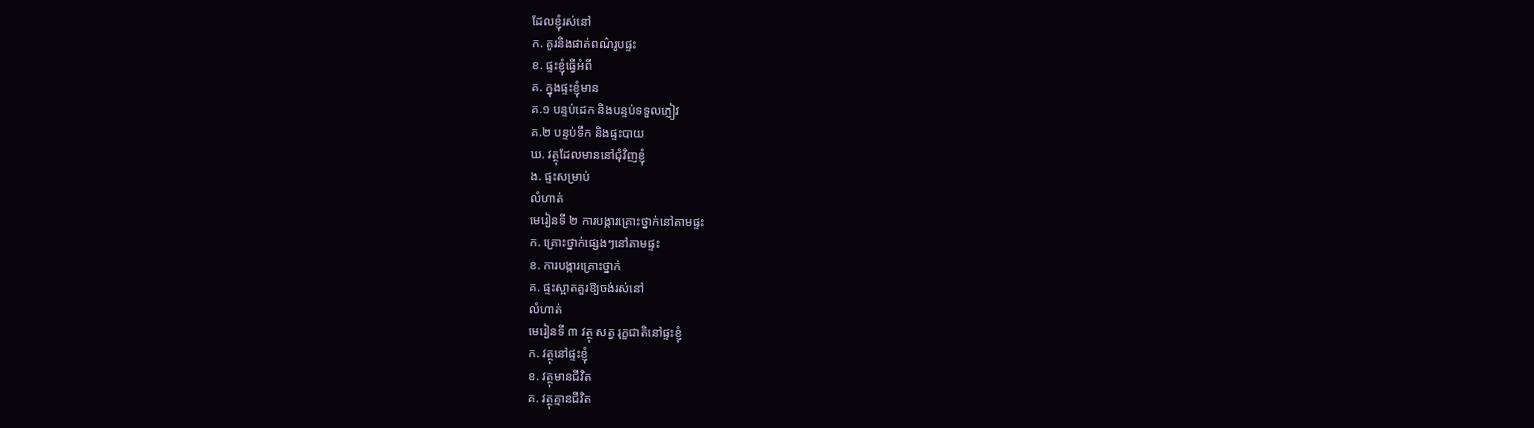ដែលខ្ញុំរស់នៅ
ក. គូរនិងផាត់ពណ៌រូបផ្ទះ
ខ. ផ្ទះខ្ញុំធ្វើអំពី
គ. ក្នុងផ្ទះខ្ញុំមាន
គ.១ បន្ទប់ដេក និងបន្ទប់ទទួលភ្ញៀវ
គ.២ បន្ទប់ទឹក និងផ្ទះបាយ
ឃ. វត្ថុដែលមាននៅជុំវិញខ្ញុំ
ង. ផ្ទះសម្រាប់
លំហាត់
មេរៀនទី ២ ការបង្ការគ្រោះថ្នាក់នៅតាមផ្ទះ
ក. គ្រោះថ្នាក់ផ្សេងៗនៅតាមផ្ទះ
ខ. ការបង្ការគ្រោះថ្នាក់
គ. ផ្ទះស្អាតគួរឱ្យចង់រស់នៅ
លំហាត់
មេរៀនទី ៣ វត្ថុ សត្វ រុក្ខជាតិនៅផ្ទះខ្ញុំ
ក. វត្ថុនៅផ្ទះខ្ញុំ
ខ. វត្ថុមានជីវិត
គ. វត្ថុគ្មានជីវិត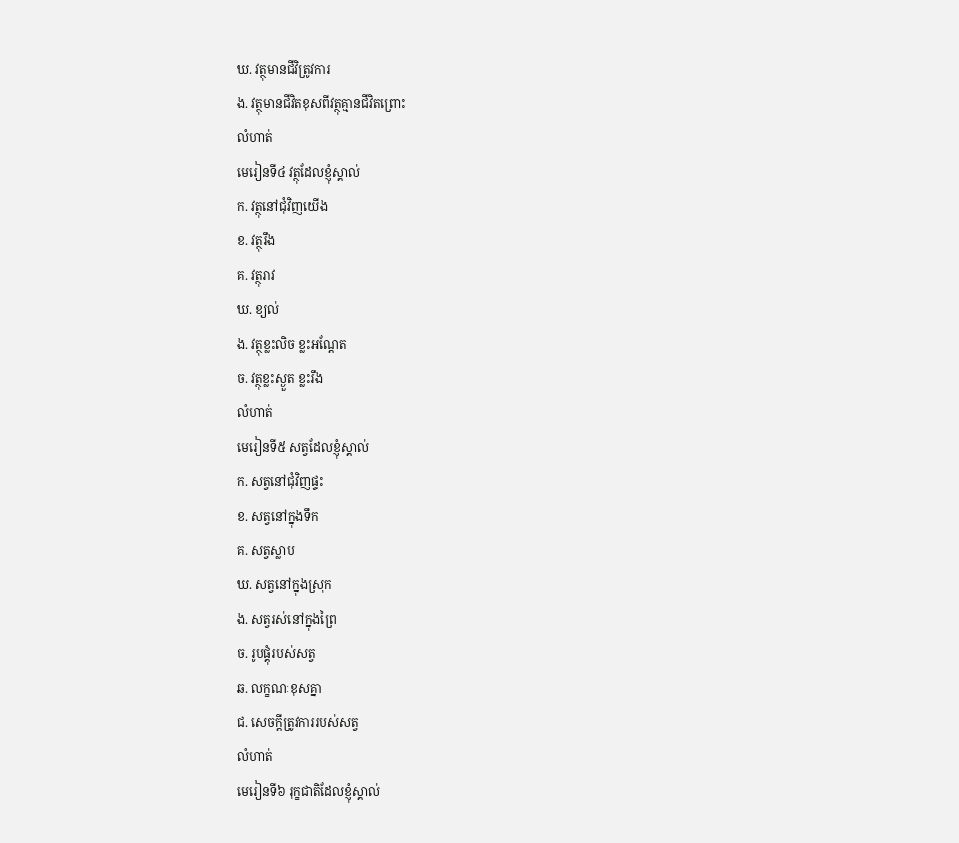ឃ. វត្ថុមានជីវិត្រូវការ
ង. វត្ថុមានជីវិតខុសពីវត្ថុគ្មានជីវិតព្រោះ
លំហាត់
មេរៀនទី៤ វត្ថុដែលខ្ញុំស្គាល់
ក. វត្ថុនៅជុំវិញយើង
ខ. វត្ថុរឹង
គ. វត្ថុរាវ
ឃ. ខ្យល់
ង. វត្ថុខ្លះលិច ខ្លះអណ្ដែត
ច. វត្ថុខ្លះស្ងួត ខ្លះរឹង
លំហាត់
មេរៀនទី៥ សត្វដែលខ្ញុំស្គាល់
ក. សត្វនៅជុំវិញផ្ទះ
ខ. សត្វនៅក្នុងទឹក
គ. សត្វស្លាប
ឃ. សត្វនៅក្នុងស្រុក
ង. សត្វរស់នៅក្នុងព្រៃ
ច. រូបផ្គុំរបស់សត្វ
ឆ. លក្ខណៈខុសគ្នា
ជ. សេចក្តីត្រូវការរបស់សត្វ
លំហាត់
មេរៀនទី៦ រុក្ខជាតិដែលខ្ញុំស្គាល់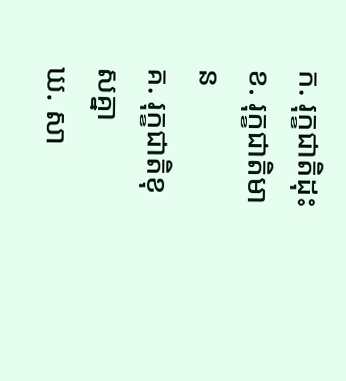ក. រុក្ខជាតិដុះ
ខ. រុក្ខជាតិមាន
គ. រុក្ខជាតិខុសគ្នា
ឃ. សា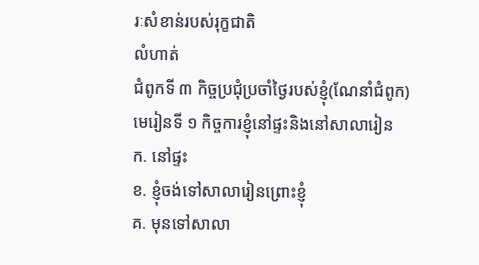រៈសំខាន់របស់រុក្ខជាតិ
លំហាត់
ជំពូកទី ៣ កិច្ចប្រជុំប្រចាំថ្ងៃរបស់ខ្ញុំ(ណែនាំជំពូក)
មេរៀនទី ១ កិច្ចការខ្ញុំនៅផ្ទះនិងនៅសាលារៀន
ក. នៅផ្ទះ
ខ. ខ្ញុំចង់ទៅសាលារៀនព្រោះខ្ញុំ
គ. មុនទៅសាលា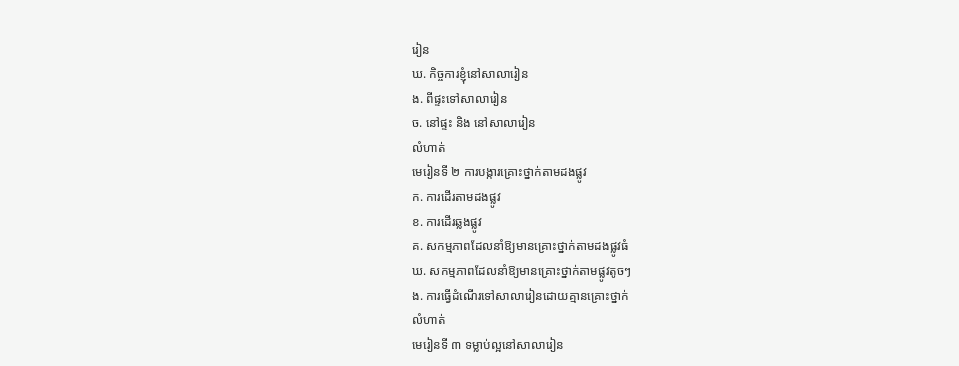រៀន
ឃ. កិច្ចការខ្ញុំនៅសាលារៀន
ង. ពីផ្ទះទៅសាលារៀន
ច. នៅផ្ទះ និង នៅសាលារៀន
លំហាត់
មេរៀនទី ២ ការបង្ការគ្រោះថ្នាក់តាមដងផ្លូវ
ក. ការដើរតាមដងផ្លូវ
ខ. ការដើរឆ្លងផ្លូវ
គ. សកម្មភាពដែលនាំឱ្យមានគ្រោះថ្នាក់តាមដងផ្លូវធំ
ឃ. សកម្មភាពដែលនាំឱ្យមានគ្រោះថ្នាក់តាមផ្លូវតូចៗ
ង. ការធ្វើដំណើរទៅសាលារៀនដោយគ្មានគ្រោះថ្នាក់
លំហាត់
មេរៀនទី ៣ ទម្លាប់ល្អនៅសាលារៀន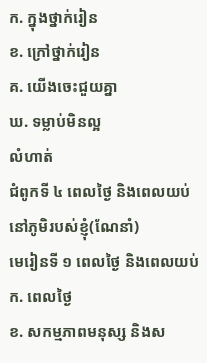ក. ក្នុងថ្នាក់រៀន
ខ. ក្រៅថ្នាក់រៀន
គ. យើងចេះជួយគ្នា
ឃ. ទម្លាប់មិនល្អ
លំហាត់
ជំពូកទី ៤ ពេលថ្ងៃ និងពេលយប់នៅភូមិរបស់ខ្ញុំ(ណែនាំ)
មេរៀនទី ១ ពេលថ្ងៃ និងពេលយប់
ក. ពេលថ្ងៃ
ខ. សកម្មភាពមនុស្ស និងស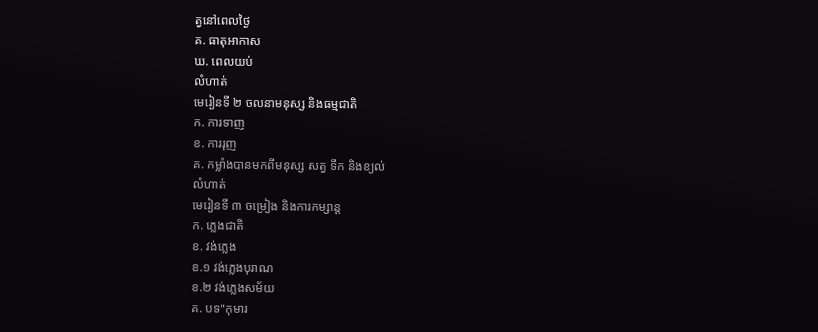ត្វនៅពេលថ្ងៃ
គ. ធាតុអាកាស
ឃ. ពេលយប់
លំហាត់
មេរៀនទី ២ ចលនាមនុស្ស និងធម្មជាតិ
ក. ការទាញ
ខ. ការរុញ
គ. កម្លាំងបានមកពីមនុស្ស សត្វ ទឹក និងខ្យល់
លំហាត់
មេរៀនទី ៣ ចម្រៀង និងការកម្សាន្ដ
ក. ភ្លេងជាតិ
ខ. វង់ភ្លេង
ខ.១ វង់ភ្លេងបុរាណ
ខ.២ វង់ភ្លេងសម័យ
គ. បទ"កុមារ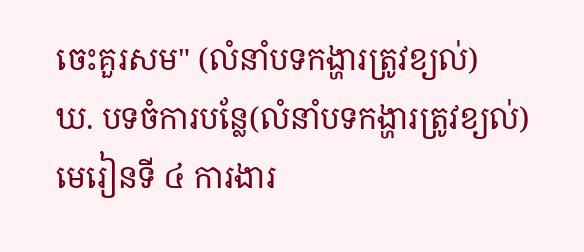ចេះគួរសម" (លំនាំបទកង្ហារត្រូវខ្យល់)
ឃ. បទចំការបន្លែ(លំនាំបទកង្ហារត្រូវខ្យល់)
មេរៀនទី ៤ ការងារ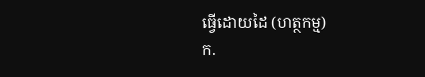ធ្វើដោយដៃ (ហត្ថកម្ម)
ក.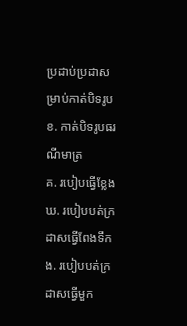ប្រដាប់ប្រដាសម្រាប់កាត់បិទរូប
ខ. កាត់បិទរូបធរណីមាត្រ
គ. របៀបធ្វើខ្លែង
ឃ. របៀបបត់ក្រដាសធ្វើពែងទឹក
ង. របៀបបត់ក្រដាសធ្វើមួក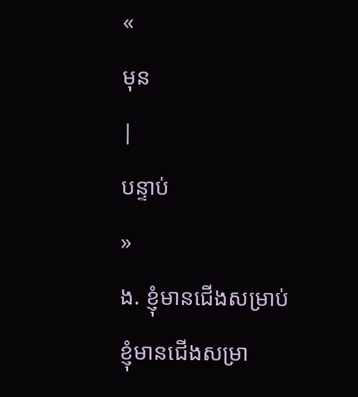«
មុន
|
បន្ទាប់
»
ង. ខ្ញុំមានជើងសម្រាប់
ខ្ញុំមានជើងសម្រា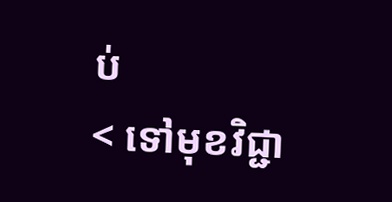ប់
< ទៅមុខវិជ្ជា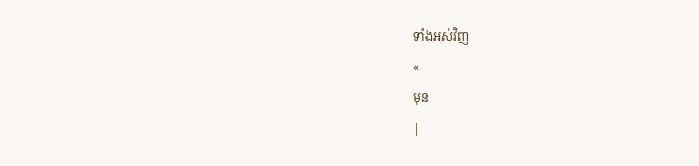ទាំងអស់វិញ
«
មុន
|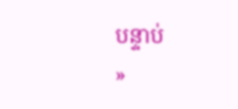បន្ទាប់
»